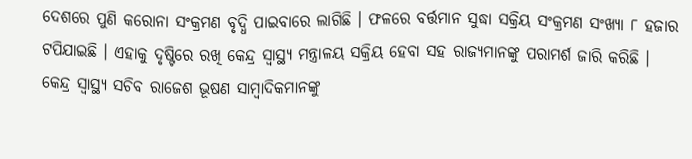ଦେଶରେ ପୁଣି କରୋନା ସଂକ୍ରମଣ ବୃଦ୍ଧି ପାଇବାରେ ଲାଗିଛି । ଫଳରେ ବର୍ତ୍ତମାନ ସୁଦ୍ଧା ସକ୍ରିୟ ସଂକ୍ରମଣ ସଂଖ୍ୟା ୮ ହଜାର ଟପିଯାଇଛି । ଏହାକୁ ଦୃଷ୍ଟିରେ ରଖି କେନ୍ଦ୍ର ସ୍ବାସ୍ଥ୍ୟ ମନ୍ତ୍ରାଳୟ ସକ୍ରିୟ ହେବା ସହ ରାଜ୍ୟମାନଙ୍କୁ ପରାମର୍ଶ ଜାରି କରିଛି ।
କେନ୍ଦ୍ର ସ୍ବାସ୍ଥ୍ୟ ସଚିବ ରାଜେଶ ଭୂଷଣ ସାମ୍ବାଦିକମାନଙ୍କୁ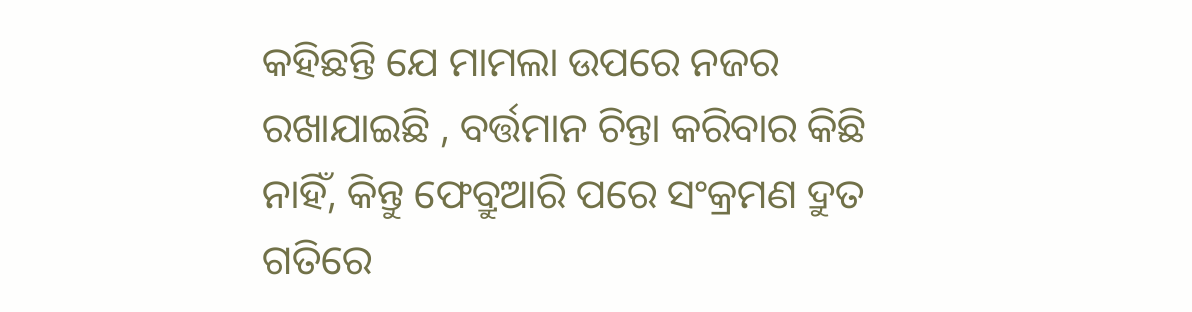କହିଛନ୍ତି ଯେ ମାମଲା ଉପରେ ନଜର ରଖାଯାଇଛି , ବର୍ତ୍ତମାନ ଚିନ୍ତା କରିବାର କିଛି ନାହିଁ, କିନ୍ତୁ ଫେବ୍ରୁଆରି ପରେ ସଂକ୍ରମଣ ଦ୍ରୁତ ଗତିରେ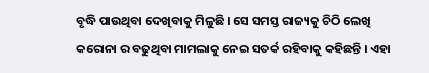ବୃଦ୍ଧି ପାଉଥିବା ଦେଖିବାକୁ ମିଳୁଛି । ସେ ସମସ୍ତ ରାଜ୍ୟକୁ ଚିଠି ଲେଖି କରୋନା ର ବଢୁଥିବା ମାମଲାକୁ ନେଇ ସତର୍କ ରହିବାକୁ କହିଛନ୍ତି । ଏହା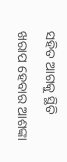ସହିତ ଆଗକୁ ସ୍ଥିତି ଖରାପ ହେବାର ଆଶଙ୍କା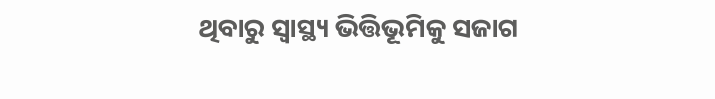ଥିବାରୁ ସ୍ବାସ୍ଥ୍ୟ ଭିତ୍ତିଭୂମିକୁ ସଜାଗ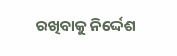ରଖିବାକୁ ନିର୍ଦ୍ଦେଶ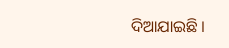ଦିଆଯାଇଛି ।